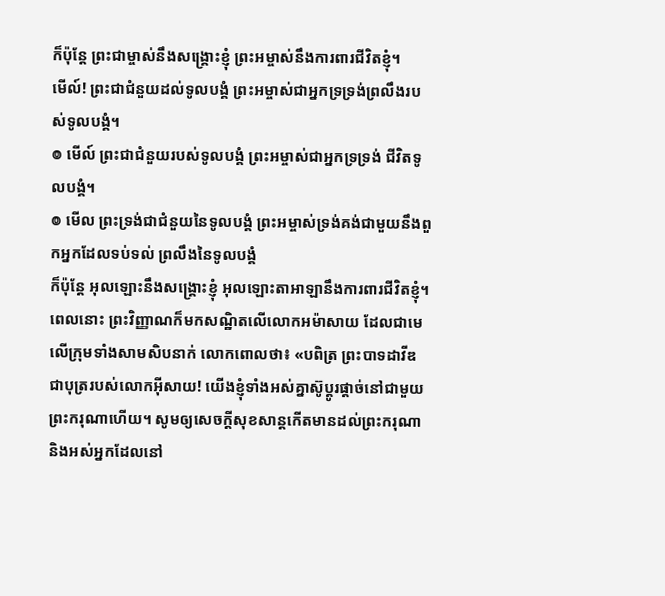ក៏ប៉ុន្តែ ព្រះជាម្ចាស់នឹងសង្គ្រោះខ្ញុំ ព្រះអម្ចាស់នឹងការពារជីវិតខ្ញុំ។
មើល៍! ព្រះជាជំនួយដល់ទូលបង្គំ ព្រះអម្ចាស់ជាអ្នកទ្រទ្រង់ព្រលឹងរបស់ទូលបង្គំ។
៙ មើល៍ ព្រះជាជំនួយរបស់ទូលបង្គំ ព្រះអម្ចាស់ជាអ្នកទ្រទ្រង់ ជីវិតទូលបង្គំ។
៙ មើល ព្រះទ្រង់ជាជំនួយនៃទូលបង្គំ ព្រះអម្ចាស់ទ្រង់គង់ជាមួយនឹងពួកអ្នកដែលទប់ទល់ ព្រលឹងនៃទូលបង្គំ
ក៏ប៉ុន្តែ អុលឡោះនឹងសង្គ្រោះខ្ញុំ អុលឡោះតាអាឡានឹងការពារជីវិតខ្ញុំ។
ពេលនោះ ព្រះវិញ្ញាណក៏មកសណ្ឋិតលើលោកអម៉ាសាយ ដែលជាមេលើក្រុមទាំងសាមសិបនាក់ លោកពោលថា៖ «បពិត្រ ព្រះបាទដាវីឌ ជាបុត្ររបស់លោកអ៊ីសាយ! យើងខ្ញុំទាំងអស់គ្នាស៊ូប្ដូរផ្ដាច់នៅជាមួយ ព្រះករុណាហើយ។ សូមឲ្យសេចក្ដីសុខសាន្តកើតមានដល់ព្រះករុណា និងអស់អ្នកដែលនៅ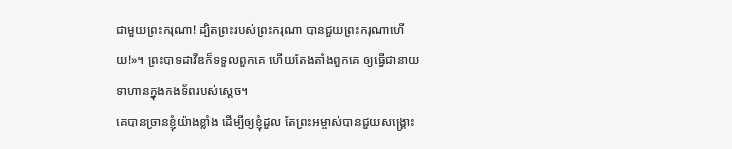ជាមួយព្រះករុណា! ដ្បិតព្រះរបស់ព្រះករុណា បានជួយព្រះករុណាហើយ!»។ ព្រះបាទដាវីឌក៏ទទួលពួកគេ ហើយតែងតាំងពួកគេ ឲ្យធ្វើជានាយទាហានក្នុងកងទ័ពរបស់ស្ដេច។
គេបានច្រានខ្ញុំយ៉ាងខ្លាំង ដើម្បីឲ្យខ្ញុំដួល តែព្រះអម្ចាស់បានជួយសង្គ្រោះ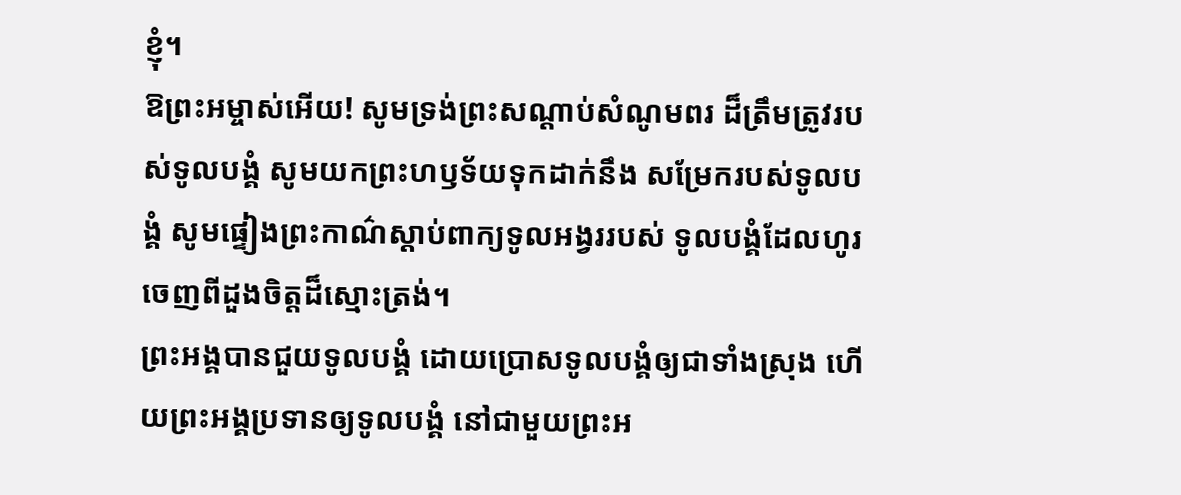ខ្ញុំ។
ឱព្រះអម្ចាស់អើយ! សូមទ្រង់ព្រះសណ្ដាប់សំណូមពរ ដ៏ត្រឹមត្រូវរបស់ទូលបង្គំ សូមយកព្រះហឫទ័យទុកដាក់នឹង សម្រែករបស់ទូលបង្គំ សូមផ្ទៀងព្រះកាណ៌ស្ដាប់ពាក្យទូលអង្វររបស់ ទូលបង្គំដែលហូរចេញពីដួងចិត្តដ៏ស្មោះត្រង់។
ព្រះអង្គបានជួយទូលបង្គំ ដោយប្រោសទូលបង្គំឲ្យជាទាំងស្រុង ហើយព្រះអង្គប្រទានឲ្យទូលបង្គំ នៅជាមួយព្រះអ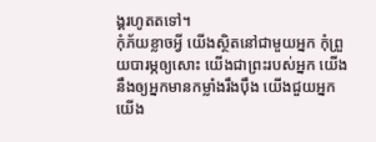ង្គរហូតតទៅ។
កុំភ័យខ្លាចអ្វី យើងស្ថិតនៅជាមួយអ្នក កុំព្រួយបារម្ភឲ្យសោះ យើងជាព្រះរបស់អ្នក យើងនឹងឲ្យអ្នកមានកម្លាំងរឹងប៉ឹង យើងជួយអ្នក យើង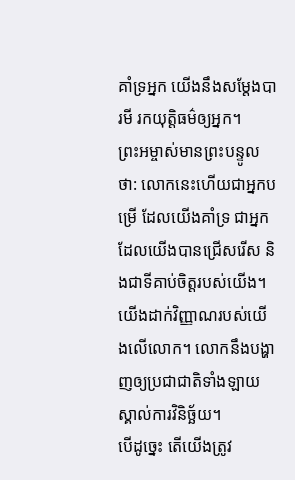គាំទ្រអ្នក យើងនឹងសម្តែងបារមី រកយុត្តិធម៌ឲ្យអ្នក។
ព្រះអម្ចាស់មានព្រះបន្ទូលថា: លោកនេះហើយជាអ្នកបម្រើ ដែលយើងគាំទ្រ ជាអ្នកដែលយើងបានជ្រើសរើស និងជាទីគាប់ចិត្តរបស់យើង។ យើងដាក់វិញ្ញាណរបស់យើងលើលោក។ លោកនឹងបង្ហាញឲ្យប្រជាជាតិទាំងឡាយ ស្គាល់ការវិនិច្ឆ័យ។
បើដូច្នេះ តើយើងត្រូវ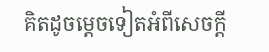គិតដូចម្ដេចទៀតអំពីសេចក្ដី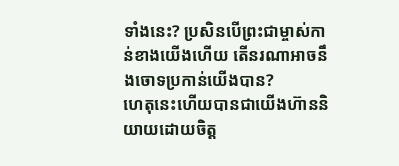ទាំងនេះ? ប្រសិនបើព្រះជាម្ចាស់កាន់ខាងយើងហើយ តើនរណាអាចនឹងចោទប្រកាន់យើងបាន?
ហេតុនេះហើយបានជាយើងហ៊ាននិយាយដោយចិត្ត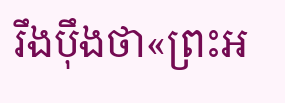រឹងប៉ឹងថា«ព្រះអ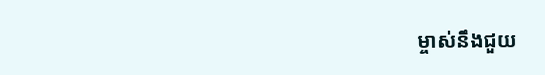ម្ចាស់នឹងជួយ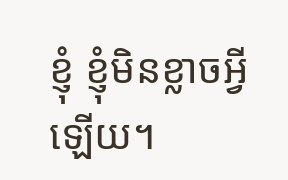ខ្ញុំ ខ្ញុំមិនខ្លាចអ្វីឡើយ។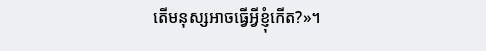តើមនុស្សអាចធ្វើអ្វីខ្ញុំកើត?»។